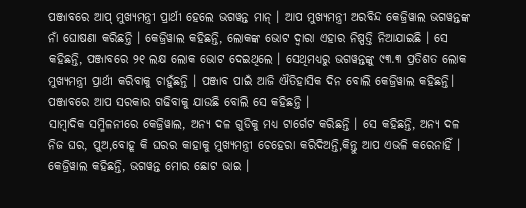ପଞ୍ଜାବରେ ଆପ୍ ମୁଖ୍ୟମନ୍ତ୍ରୀ ପ୍ରାର୍ଥୀ ହେଲେ ଭଗୱନ୍ତ ମାନ୍ । ଆପ ମୁଖ୍ୟମନ୍ତ୍ରୀ ଅରବିନ୍ଦ କେଜ୍ରିୱାଲ ଭଗୱନ୍ତଙ୍କ ନାଁ ଘୋଷଣା କରିଛନ୍ତି । କେଜ୍ରିୱାଲ କହିଛନ୍ତି, ଲୋକଙ୍କ ଭୋଟ ଦ୍ୱାରା ଏହାର ନିଷ୍ପତ୍ତି ନିଆଯାଇଛି । ସେ କହିଛନ୍ତି, ପଞ୍ଜାବରେ ୨୧ ଲକ୍ଷ ଲୋକ ଭୋଟ ଦେଇଥିଲେ । ସେଥିମଧ୍ୟରୁ ଭଗୱନ୍ତଙ୍କୁ ୯୩.୩ ପ୍ରତିଶତ ଲୋକ ମୁଖ୍ୟମନ୍ତ୍ରୀ ପ୍ରାର୍ଥୀ କରିବାକୁ ଚାହୁଁଛନ୍ତି । ପଞ୍ଜାବ ପାଇଁ ଆଜି ଐତିହାସିକ ଦିନ ବୋଲି କେଜ୍ରିୱାଲ କହିଛନ୍ତି। ପଞ୍ଜାବରେ ଆପ ସରକାର ଗଢିବାକୁ ଯାଉଛି ବୋଲି ସେ କହିଛନ୍ତି ।
ସାମ୍ବାଦିକ ସମ୍ମିଳନୀରେ କେଜ୍ରିୱାଲ, ଅନ୍ୟ ଦଳ ଗୁଡିକୁ ମଧ୍ୟ ଟାର୍ଗେଟ କରିଛନ୍ତି । ସେ କହିଛନ୍ତି, ଅନ୍ୟ ଦଳ ନିଜ ଘର, ପୁଅ,ବୋହୂ କି ଘରର କାହାକୁ ମୁଖ୍ୟମନ୍ତ୍ରୀ ଚେହେରା କରିଦିଅନ୍ତି,କିନ୍ତୁ ଆପ ଏଭଳି କରେନାହିଁ । କେଜ୍ରିୱାଲ କହିଛନ୍ତି, ଭଗୱନ୍ତ ମୋର ଛୋଟ ଭାଇ ।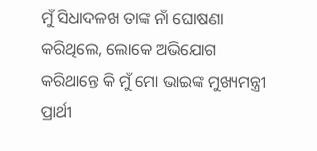ମୁଁ ସିଧାଦଳଖ ତାଙ୍କ ନାଁ ଘୋଷଣା କରିଥିଲେ, ଲୋକେ ଅଭିଯୋଗ କରିଥାନ୍ତେ କି ମୁଁ ମୋ ଭାଇଙ୍କ ମୁଖ୍ୟମନ୍ତ୍ରୀ ପ୍ରାର୍ଥୀ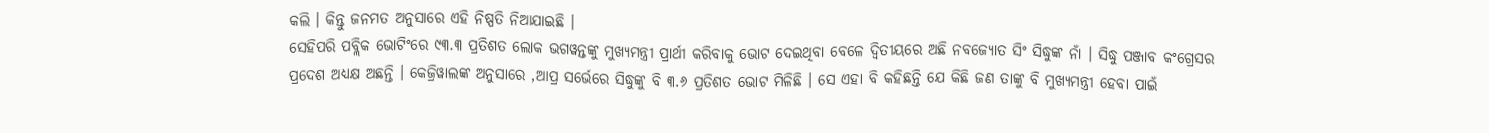କଲି । କିନ୍ତୁ ଜନମତ ଅନୁସାରେ ଏହି ନିଷ୍ପତି ନିଆଯାଇଛି ।
ସେହିପରି ପବ୍ଲିକ ଭୋଟିଂରେ ୯୩.୩ ପ୍ରତିଶତ ଲୋକ ଭଗୱନ୍ତଙ୍କୁ ମୁଖ୍ୟମନ୍ତ୍ରୀ ପ୍ରାର୍ଥୀ କରିବାକୁ ଭୋଟ ଦେଇଥିବା ବେଳେ ଦ୍ୱିତୀୟରେ ଅଛି ନବଜ୍ୟୋତ ସିଂ ସିଦ୍ଧୁଙ୍କ ନାଁ । ସିଦ୍ଧୁ ପଞ୍ଜାବ କଂଗ୍ରେସର ପ୍ରଦେଶ ଅଧ୍ୟକ୍ଷ ଅଛନ୍ତି । କେଜ୍ରିୱାଲଙ୍କ ଅନୁସାରେ ,ଆପ୍ର ସର୍ଭେରେ ସିଦ୍ଧୁଙ୍କୁ ବି ୩.୬ ପ୍ରତିଶତ ଭୋଟ ମିଳିଛି । ସେ ଏହା ବି କହିଛନ୍ତି ଯେ କିଛି ଜଣ ତାଙ୍କୁ ବି ମୁଖ୍ୟମନ୍ତ୍ରୀ ହେବା ପାଇଁ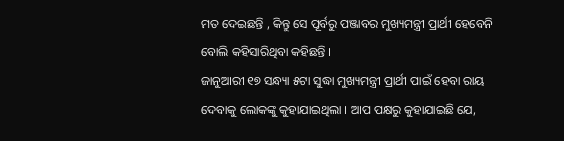ମତ ଦେଇଛନ୍ତି , କିନ୍ତୁ ସେ ପୂର୍ବରୁ ପଞ୍ଜାବର ମୁଖ୍ୟମନ୍ତ୍ରୀ ପ୍ରାର୍ଥୀ ହେବେନି ବୋଲି କହିସାରିଥିବା କହିଛନ୍ତି ।
ଜାନୁଆରୀ ୧୭ ସନ୍ଧ୍ୟା ୫ଟା ସୁଦ୍ଧା ମୁଖ୍ୟମନ୍ତ୍ରୀ ପ୍ରାର୍ଥୀ ପାଇଁ ହେବା ରାୟ ଦେବାକୁ ଲୋକଙ୍କୁ କୁହାଯାଇଥିଲା । ଆପ ପକ୍ଷରୁ କୁହାଯାଇଛି ଯେ,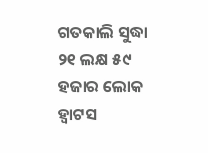ଗତକାଲି ସୁଦ୍ଧା ୨୧ ଲକ୍ଷ ୫୯ ହଜାର ଲୋକ ହ୍ୱାଟସ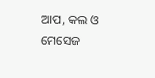ଆପ, କଲ ଓ ମେସେଜ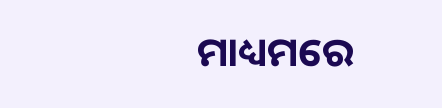ମାଧ୍ୟମରେ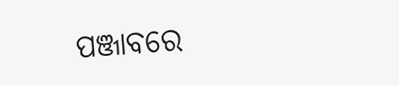ପଞ୍ଜାବରେ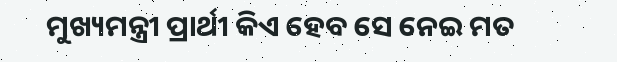ମୁଖ୍ୟମନ୍ତ୍ରୀ ପ୍ରାର୍ଥୀ କିଏ ହେବ ସେ ନେଇ ମତ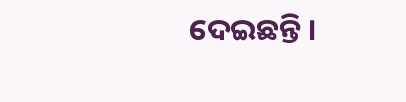ଦେଇଛନ୍ତି ।